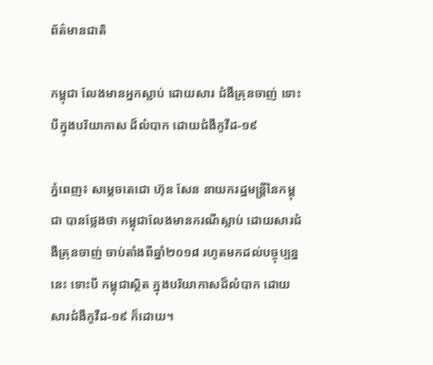ព័ត៌មានជាតិ

កម្ពុជា លែងមានអ្នកស្លាប់ ដោយសារ ជំងឺគ្រុនចាញ់ ទោះបីក្នុងបរិយាកាស ដ៏លំបាក ដោយជំងឺកូវីដ-១៩

ភ្នំពេញ៖ សម្ដេចតេជោ ហ៊ុន សែន នាយករដ្ឋមន្ដ្រីនៃកម្ពុជា បានថ្លែងថា កម្ពុជាលែងមានករណីស្លាប់ ដោយសារជំងឺគ្រុនចាញ់ ចាប់តាំងពីឆ្នាំ២០១៨ រហូតមកដល់បច្ចុប្បន្ននេះ ទោះបី កម្ពុជាស្ថិត ក្នុងបរិយាកាសដ៏លំបាក ដោយសារជំងឺកូវីដ-១៩ ក៏ដោយ។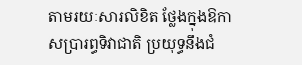តាមរយៈសារលិខិត ថ្លែងក្នុងឱកាសប្រារព្ធទិវាជាតិ ប្រយុទ្ធនឹងជំ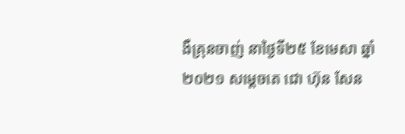ងឺគ្រុនចាញ់ នាថ្ងៃទី២៥ ខែមេសា ឆ្នាំ២០២១ សម្ដេចតេ ជោ ហ៊ុន សែន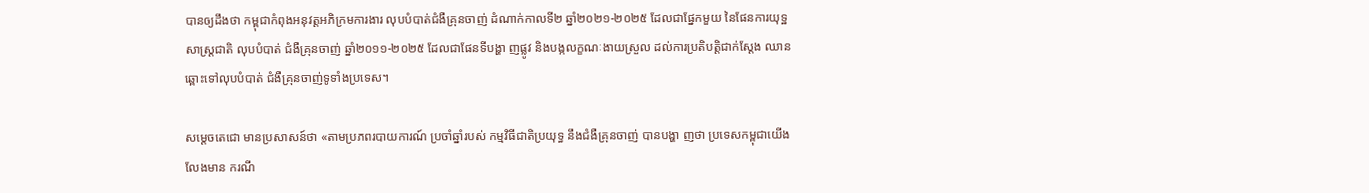បានឲ្យដឹងថា កម្ពុជាកំពុងអនុវត្តអភិក្រមការងារ លុបបំបាត់ជំងឺគ្រុនចាញ់ ដំណាក់កាលទី២ ឆ្នាំ២០២១-២០២៥ ដែលជាផ្នែកមួយ នៃផែនការយុទ្ឋសាស្ត្រជាតិ លុបបំបាត់ ជំងឺគ្រុនចាញ់ ឆ្នាំ២០១១-២០២៥ ដែលជាផែនទីបង្ហា ញផ្លូវ និងបង្កលក្ខណៈងាយស្រួល ដល់ការប្រតិបត្តិជាក់ស្ដែង ឈានឆ្ពោះទៅលុបបំបាត់ ជំងឺគ្រុនចាញ់ទូទាំងប្រទេស។

សម្ដេចតេជោ មានប្រសាសន៍ថា «តាមប្រភពរបាយការណ៍ ប្រចាំឆ្នាំរបស់ កម្មវិធីជាតិប្រយុទ្ធ នឹងជំងឺគ្រុនចាញ់ បានបង្ហា ញថា ប្រទេសកម្ពុជាយើងលែងមាន ករណី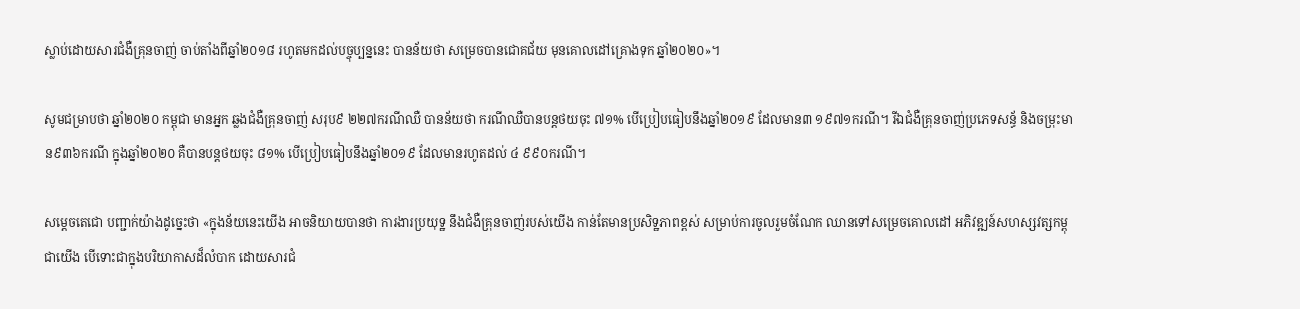ស្លាប់ដោយសារជំងឺគ្រុនចាញ់ ចាប់តាំងពីឆ្នាំ២០១៨ រហូតមកដល់បច្ចុប្បន្ននេះ បានន័យថា សម្រេចបានជោគជ័យ មុនគោលដៅគ្រោងទុក ឆ្នាំ២០២០»។

សូមជម្រាបថា ឆ្នាំ២០២០ កម្ពុជា មានអ្នក ឆ្លងជំងឺគ្រុនចាញ់ សរុប៩ ២២៧ករណីឈឺ បានន័យថា ករណីឈឺបានបន្តថយចុះ ៧១% បើប្រៀបធៀបនឹងឆ្នាំ២០១៩ ដែលមាន៣ ១៩៧១ករណី។ រីឯជំងឺគ្រុនចាញ់ប្រភេទសន្ធ័ និងចម្រុះមាន៩៣៦ករណី ក្នុងឆ្នាំ២០២០ គឺបានបន្តថយចុះ ៨១% បើប្រៀបធៀបនឹងឆ្នាំ២០១៩ ដែលមានរហូតដល់ ៤ ៩៩០ករណី។

សម្ដេចតេជោ បញ្ជាក់យ៉ាងដូច្នេះថា «ក្នុងន័យនេះយើង អាចនិយាយបានថា ការងារប្រយុទ្ឋ នឹងជំងឺគ្រុនចាញ់របស់យើង កាន់តែមានប្រសិទ្ឋភាពខ្ពស់ សម្រាប់ការចូលរួមចំណែក ឈានទៅសម្រេចគោលដៅ អភិវឌ្ឍន៍សហស្សវត្សកម្ពុជាយើង បើទោះជាក្នុងបរិយាកាសដ៏លំបាក ដោយសារជំ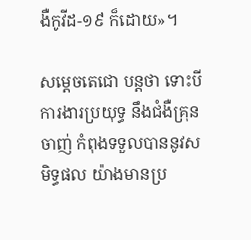ងឺកូវីដ-១៩ ក៏ដោយ»។

សម្ដេចតេជោ បន្ដថា ទោះបីការងារប្រយុទ្ធ នឹងជំងឺគ្រុនចាញ់ កំពុងទទួលបាននូវសមិទ្ធផល យ៉ាងមានប្រ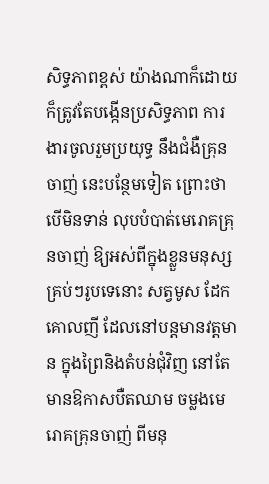សិទ្ធភាពខ្ពស់ យ៉ាងណាក៏ដោយ ក៏ត្រូវតែបង្កើនប្រសិទ្ធភាព ការងារចូលរួមប្រយុទ្ធ នឹងជំងឺគ្រុនចាញ់ នេះបន្ថែមទៀត ព្រោះថា បើមិនទាន់ លុបបំបាត់មេរោគគ្រុនចាញ់ ឱ្យអស់ពីក្នុងខ្លួនមនុស្ស គ្រប់ៗរូបទេនោះ សត្វមូស ដែកគោលញី ដែលនៅបន្តមានវត្តមាន ក្នុងព្រៃនិងតំបន់ជុំវិញ នៅតែមានឱកាសបឺតឈាម ចម្លងមេរោគគ្រុនចាញ់ ពីមនុ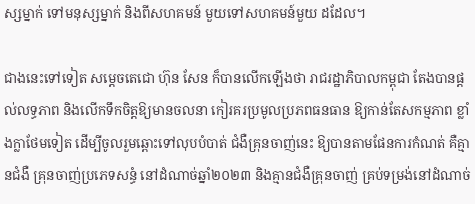ស្សម្នាក់ ទៅមនុស្សម្នាក់ និងពីសហគមន៍ មួយទៅសហគមន៍មួយ ដដែល។

ជាងនេះទៅទៀត សម្ដេចតេជោ ហ៊ុន សែន ក៏បានលើកឡើងថា រាជរដ្ឋាភិបាលកម្ពុជា តែងបានផ្តល់លទ្ធភាព និងលើកទឹកចិត្តឱ្យមានចលនា កៀរគរប្រមូលប្រភពធនធាន ឱ្យកាន់តែសកម្មភាព ខ្លាំងក្លាថែមទៀត ដើម្បីចូលរួមឆ្ពោះទៅលុបបំបាត់ ជំងឺគ្រុនចាញ់នេះ ឱ្យបានតាមផែនការកំណត់ គឺគ្មានជំងឺ គ្រុនចាញ់ប្រភេទសន្ធំ នៅដំណាច់ឆ្នាំ២០២៣ និងគ្មានជំងឺគ្រុនចាញ់ គ្រប់ទម្រង់នៅដំណាច់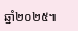ឆ្នាំ២០២៥៕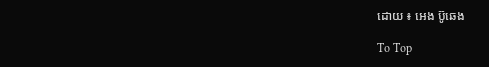ដោយ ៖ អេង ប៊ូឆេង

To Top